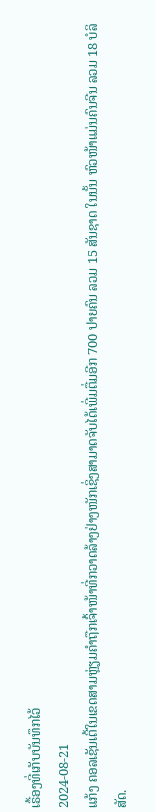ເຣື້ອງທີ່ເກັບບັນທຶກໄວ້
2024-08-21
ແກ້ງ ຄອລເຊັນເຕີ້ໃນເຂດສາມຫຼ່ຽມຄຳຖືກເຈົ້າໜ້າທີ່ກວາດລ້າງຢ່າງໜັກເຊິ່ງສາມາດຈັບໄດ້ເພີ່ມຕື່ມອີກ 700 ປາຍຄົນ ລວມ 15 ສັນຊາດ ໃນນັ້ນ ຫົວໜ້າແມ່ນຄົນຈີນ ລວມ 18 ບໍລິສັດ.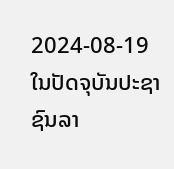2024-08-19
ໃນປັດຈຸບັນປະຊາຊົນລາ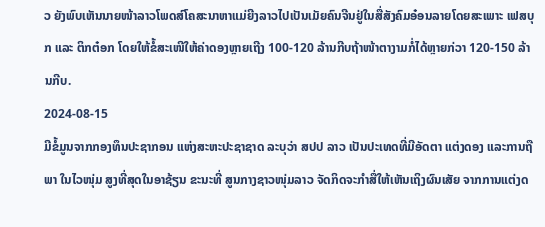ວ ຍັງພົບເຫັນນາຍໜ້າລາວໂພດສ໌ໂຄສະນາຫາແມ່ຍີງລາວໄປເປັນເມັຍຄົນຈີນຢູ່ໃນສື່ສັງຄົມອ໋ອນລາຍໂດຍສະເພາະ ເຟສບຸກ ແລະ ຕິກຕ໋ອກ ໂດຍໃຫ້ຂໍ້ສະເໜີໃຫ້ຄ່າດອງຫຼາຍເຖີງ 100-120 ລ້ານກີບຖ້າໜ້າຕາງາມກໍ່ໄດ້ຫຼາຍກ່ວາ 120-150 ລ້ານກີບ.
2024-08-15
ມີຂໍ້ມູນຈາກກອງທຶນປະຊາກອນ ແຫ່ງສະຫະປະຊາຊາດ ລະບຸວ່າ ສປປ ລາວ ເປັນປະເທດທີ່ມີອັດຕາ ແຕ່ງດອງ ແລະການຖືພາ ໃນໄວໜຸ່ມ ສູງທີ່ສຸດໃນອາຊ້ຽນ ຂະນະທີ່ ສູນກາງຊາວໜຸ່ມລາວ ຈັດກິດຈະກຳສື່ໃຫ້ເຫັນເຖິງຜົນເສັຍ ຈາກການແຕ່ງດ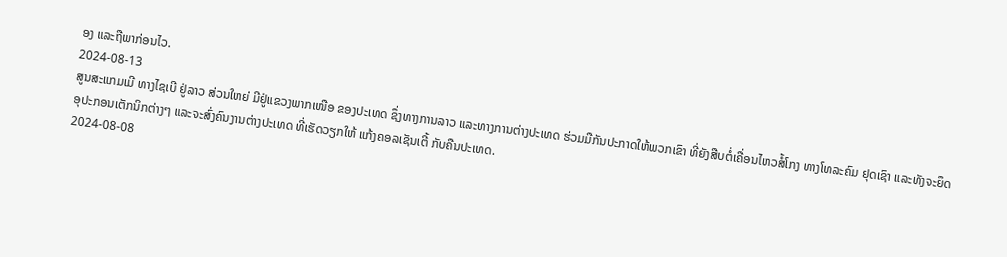ອງ ແລະຖືພາກ່ອນໄວ.
2024-08-13
ສູນສະແກມເມີ ທາງໄຊເບີ ຢູ່ລາວ ສ່ວນໃຫຍ່ ມີຢູ່ແຂວງພາກເໜືອ ຂອງປະເທດ ຊຶ່ງທາງການລາວ ແລະທາງການຕ່າງປະເທດ ຮ່ວມມືກັນປະກາດໃຫ້ພວກເຂົາ ທີ່ຍັງສືບຕໍ່ເຄື່ອນໄຫວສໍ້ໂກງ ທາງໂທລະຄົມ ຢຸດເຊົາ ແລະທັງຈະຍຶດອຸປະກອນເຕັກນິກຕ່າງໆ ແລະຈະສົ່ງຄົນງານຕ່າງປະເທດ ທີ່ເຮັດວຽກໃຫ້ ແກ້ງຄອລເຊັນເຕີ້ ກັບຄືນປະເທດ.
2024-08-08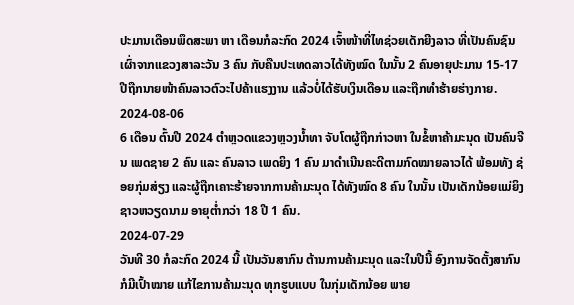ປະມານເດືອນພຶດສະພາ ຫາ ເດືອນກໍລະກົດ 2024 ເຈົ້າໜ້າທີ່ໄທຊ່ວຍເດັກຍີງລາວ ທີ່ເປັນຄົນຊົນເຜົ່າຈາກແຂວງສາລະວັນ 3 ຄົນ ກັບຄືນປະເທດລາວໄດ້ທັງໝົດ ໃນນັ້ນ 2 ຄົນອາຍຸປະມານ 15-17 ປີຖືກນາຍໜ້າຄົນລາວຕົວະໄປຄ້າແຮງງານ ແລ້ວບໍ່ໄດ້ຮັບເງິນເດືອນ ແລະຖືກທຳຮ້າຍຮ່າງກາຍ.
2024-08-06
6 ເດືອນ ຕົ້ນປີ 2024 ຕໍາຫຼວດແຂວງຫຼວງນໍ້າທາ ຈັບໂຕຜູ້ຖືກກ່າວຫາ ໃນຂໍ້ຫາຄ້າມະນຸດ ເປັນຄົນຈີນ ເພດຊາຍ 2 ຄົນ ແລະ ຄົນລາວ ເພດຍິງ 1 ຄົນ ມາດໍາເນີນຄະດີຕາມກົດໝາຍລາວໄດ້ ພ້ອມທັງ ຊ່ອຍກຸ່ມສ່ຽງ ແລະຜູ້ຖືກເຄາະຮ້າຍຈາກການຄ້າມະນຸດ ໄດ້ທັງໝົດ 8 ຄົນ ໃນນັ້ນ ເປັນເດັກນ້ອຍແມ່ຍິງຊາວຫວຽດນາມ ອາຍຸຕໍ່າກວ່າ 18 ປີ 1 ຄົນ.
2024-07-29
ວັນທີ 30 ກໍລະກົດ 2024 ນີ້ ເປັນວັນສາກົນ ຕ້ານການຄ້າມະນຸດ ແລະໃນປີນີ້ ອົງການຈັດຕັ້ງສາກົນ ກໍມີເປົ້າໝາຍ ແກ້ໄຂການຄ້າມະນຸດ ທຸກຮູບແບບ ໃນກຸ່ມເດັກນ້ອຍ ພາຍ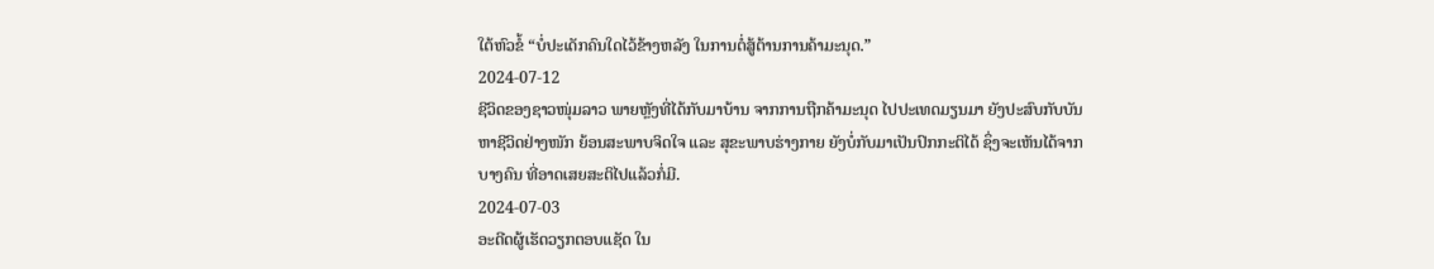ໃຕ້ຫົວຂໍ້ “ບໍ່ປະເດັກຄົນໃດໄວ້ຂ້າງຫລັງ ໃນການຕໍ່ສູ້ຕ້ານການຄ້າມະນຸດ.”
2024-07-12
ຊີວິດຂອງຊາວໜຸ່ມລາວ ພາຍຫຼັງທີ່ໄດ້ກັບມາບ້ານ ຈາກການຖືກຄ້າມະນຸດ ໄປປະເທດມຽນມາ ຍັງປະສົບກັບບັນຫາຊີວິດຢ່າງໜັກ ຍ້ອນສະພາບຈິດໃຈ ແລະ ສຸຂະພາບຮ່າງກາຍ ຍັງບໍ່ກັບມາເປັນປົກກະຕິໄດ້ ຊຶ່ງຈະເຫັນໄດ້ຈາກ ບາງຄົນ ທີ່ອາດເສຍສະຕິໄປແລ້ວກໍ່ມີ.
2024-07-03
ອະດີດຜູ້ເຮັດວຽກຕອບແຊັດ ໃນ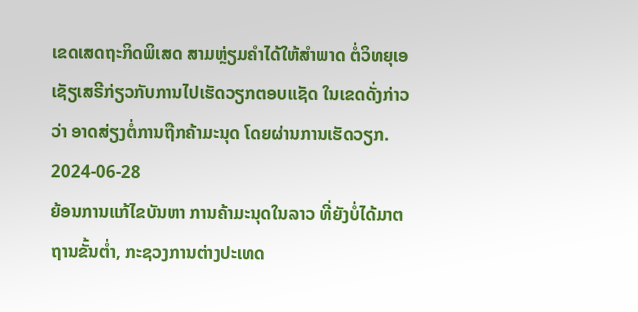ເຂດເສດຖະກິດພິເສດ ສາມຫຼ່ຽມຄໍາໄດ້ໃຫ້ສໍາພາດ ຕໍ່ວິທຍຸເອເຊັຽເສຣີກ່ຽວກັບການໄປເຮັດວຽກຕອບແຊັດ ໃນເຂດດັ່ງກ່າວວ່າ ອາດສ່ຽງຕໍ່ການຖືກຄ້າມະນຸດ ໂດຍຜ່ານການເຮັດວຽກ.
2024-06-28
ຍ້ອນການແກ້ໄຂບັນຫາ ການຄ້າມະນຸດໃນລາວ ທີ່ຍັງບໍ່ໄດ້ມາຕຖານຂັ້ນຕ່ຳ, ກະຊວງການຕ່າງປະເທດ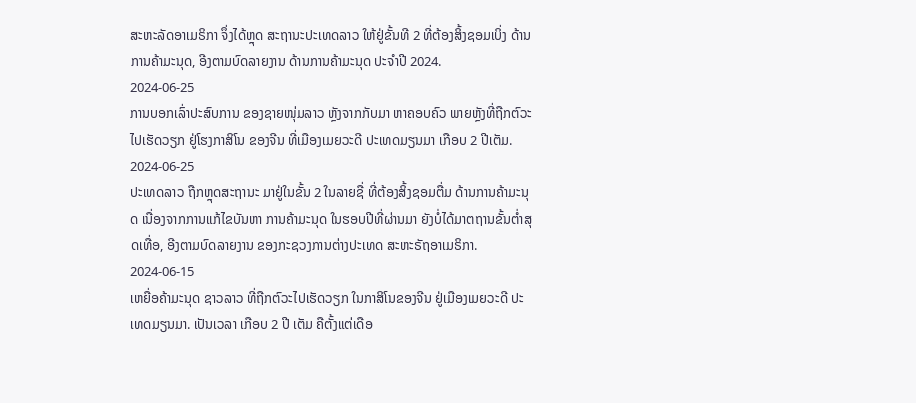ສະຫະລັດອາເມຣິກາ ຈຶ່ງໄດ້ຫຼຸດ ສະຖານະປະເທດລາວ ໃຫ້ຢູ່ຂັ້ນທີ 2 ທີ່ຕ້ອງສິ້ງຊອມເບິ່ງ ດ້ານການຄ້າມະນຸດ, ອີງຕາມບົດລາຍງານ ດ້ານການຄ້າມະນຸດ ປະຈຳປີ 2024.
2024-06-25
ການບອກເລົ່າປະສົບການ ຂອງຊາຍໜຸ່ມລາວ ຫຼັງຈາກກັບມາ ຫາຄອບຄົວ ພາຍຫຼັງທີ່ຖືກຕົວະໄປເຮັດວຽກ ຢູ່ໂຮງກາສິໂນ ຂອງຈີນ ທີ່ເມືອງເມຍວະດີ ປະເທດມຽນມາ ເກືອບ 2 ປີເຕັມ.
2024-06-25
ປະເທດລາວ ຖືກຫຼຸດສະຖານະ ມາຢູ່ໃນຂັ້ນ 2 ໃນລາຍຊື່ ທີ່ຕ້ອງສິ້ງຊອມຕື່ມ ດ້ານການຄ້າມະນຸດ ເນື່ອງຈາກການແກ້ໄຂບັນຫາ ການຄ້າມະນຸດ ໃນຮອບປີທີ່ຜ່ານມາ ຍັງບໍ່ໄດ້ມາຕຖານຂັ້ນຕ່ຳສຸດເທື່ອ, ອີງຕາມບົດລາຍງານ ຂອງກະຊວງການຕ່າງປະເທດ ສະຫະຣັຖອາເມຣິກາ.
2024-06-15
ເຫຍື່ອຄ້າມະນຸດ ຊາວລາວ ທີ່ຖືກຕົວະໄປເຮັດວຽກ ໃນກາສິໂນຂອງຈີນ ຢູ່ເມືອງເມຍວະດີ ປະເທດມຽນມາ. ເປັນເວລາ ເກືອບ 2 ປີ ເຕັມ ຄືຕັ້ງແຕ່ເດືອ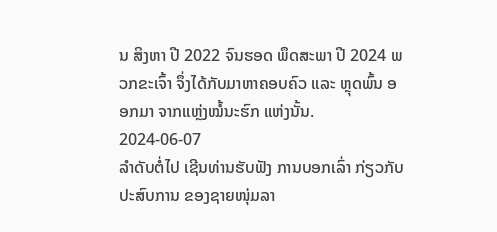ນ ສິງຫາ ປີ 2022 ຈົນຮອດ ພຶດສະພາ ປີ 2024 ພວກຂະເຈົ້າ ຈຶ່ງໄດ້ກັບມາຫາຄອບຄົວ ແລະ ຫຼຸດພົ້ນ ອອກມາ ຈາກແຫຼ່ງໝໍ້ນະຮົກ ແຫ່ງນັ້ນ.
2024-06-07
ລໍາດັບຕໍ່ໄປ ເຊີນທ່ານຮັບຟັງ ການບອກເລົ່າ ກ່ຽວກັບປະສົບການ ຂອງຊາຍໜຸ່ມລາ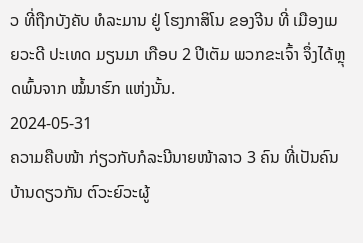ວ ທີ່ຖືກບັງຄັບ ທໍລະມານ ຢູ່ ໂຮງກາສິໂນ ຂອງຈີນ ທີ່ ເມືອງເມຍວະດີ ປະເທດ ມຽນມາ ເກືອບ 2 ປີເຕັມ ພວກຂະເຈົ້າ ຈຶ່ງໄດ້ຫຼຸດພົ້ນຈາກ ໝໍ້ນາຮົກ ແຫ່ງນັ້ນ.
2024-05-31
ຄວາມຄືບໜ້າ ກ່ຽວກັບກໍລະນີນາຍໜ້າລາວ 3 ຄົນ ທີ່ເປັນຄົນບ້ານດຽວກັນ ຕົວະຍົວະຜູ້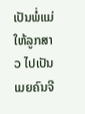ເປັນພໍ່ແມ່ ໃຫ້ລູກສາວ ໄປເປັນເມຍຄົນຈີ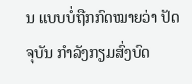ນ ແບບບໍ່ຖືກກົດໝາຍວ່າ ປັດຈຸບັນ ກໍາລັງກຽມສົ່ງບົດ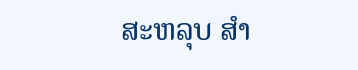ສະຫລຸບ ສໍາ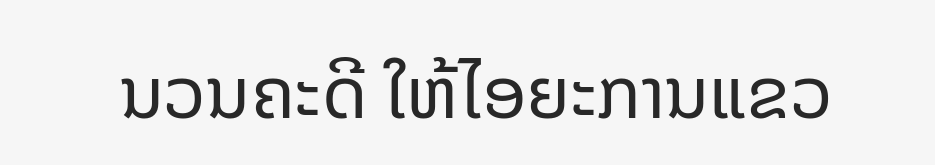ນວນຄະດີ ໃຫ້ໄອຍະການແຂວ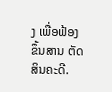ງ ເພື່ອຟ້ອງຂຶ້ນສານ ຕັດສິນຄະດີ.